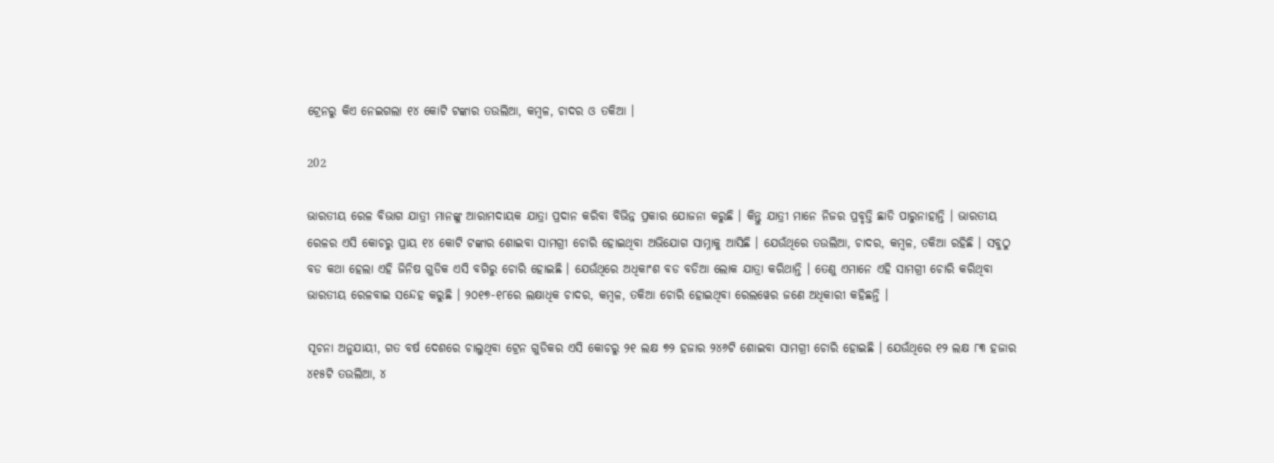ଟ୍ରେନରୁ କିଏ ନେଇଗଲା ୧୪ କୋଟି ଟଙ୍କାର ତଉଲିଆ, କମ୍ବଳ, ଚାଦର ଓ ତକିଆ ।

202

ଭାରତୀୟ ରେଳ ବିଭାଗ ଯାତ୍ରୀ ମାନଙ୍କୁ ଆରାମଦାୟକ ଯାତ୍ରା ପ୍ରଦାନ କରିବା ବିଭିନ୍ନ ପ୍ରକାର ଯୋଜନା କରୁଛି । କିନ୍ତୁ ଯାତ୍ରୀ ମାନେ ନିଜର ପ୍ରବୃତ୍ତି ଛାଡି ପାରୁନାହାନ୍ତି । ଭାରତୀୟ ରେଳର ଏସି କୋଚରୁ ପ୍ରାୟ ୧୪ କୋଟି ଟଙ୍କାର ଶୋଇବା ସାମଗ୍ରୀ ଚୋରି ହୋଇଥିବା ଅଭିଯୋଗ ସାମ୍ନାକୁ ଆସିଛି । ଯେଉଁଥିରେ ତଉଲିଆ, ଚାଦର, କମ୍ବଳ, ତକିଆ ରହିଛି । ସବୁଠୁ ବଡ କଥା ହେଲା ଏହି ଜିନିଷ ଗୁଡିକ ଏସି ବଗିରୁ ଚୋରି ହୋଇଛି । ଯେଉଁଥିରେ ଅଧିକାଂଶ ବଡ ବଡିଆ ଲୋକ ଯାତ୍ରା କରିଥାନ୍ତି । ତେଣୁ ଏମାନେ ଏହି ସାମଗ୍ରୀ ଚୋରି କରିଥିବା ଭାରତୀୟ ରେଳବାଇ ସନ୍ଦେହ କରୁଛି । ୨୦୧୭-୧୮ରେ ଲକ୍ଷାଧିକ ଚାଦର, କମ୍ବଳ, ତକିଆ ଚୋରି ହୋଇଥିବା ରେଲୱେର ଜଣେ ଅଧିକାରୀ କହିଛନ୍ତି ।

ସୂଚନା ଅନୁଯାୟୀ, ଗତ ବର୍ଷ ଦେଶରେ ଚାଲୁଥିବା ଟ୍ରେନ ଗୁଡିକର ଏସି କୋଚରୁ ୨୧ ଲକ୍ଷ ୭୨ ହଜାର ୨୪୬ଟି ଶୋଇବା ସାମଗ୍ରୀ ଚୋରି ହୋଇଛି । ଯେଉଁଥିରେ ୧୨ ଲକ୍ଷ ୮୩ ହଜାର ୪୧୫ଟି ତଉଲିଆ, ୪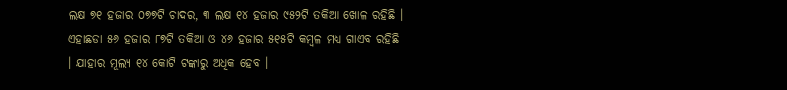ଲକ୍ଷ ୭୧ ହଜାର ୦୭୭ଟି ଚାଦର, ୩ ଲକ୍ଷ ୧୪ ହଜାର ୯୫୨ଟି ତକିଆ ଖୋଳ ରହିଛି ।  ଏହାଛଡା ୫୬ ହଜାର ୮୭ଟି ତକିଆ ଓ ୪୬ ହଜାର ୫୧୫ଟି କମ୍ବଳ ମଧ୍ୟ ଗାଏବ ରହିଛି । ଯାହାର ମୂଲ୍ୟ ୧୪ କୋଟି ଟଙ୍କାରୁ ଅଧିକ ହେବ ।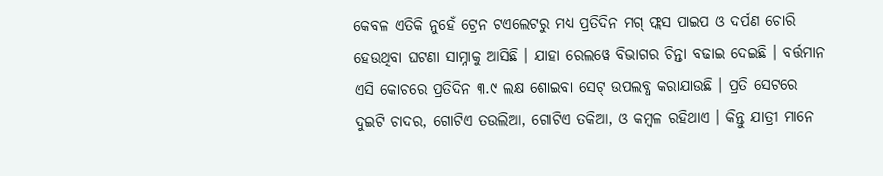କେବଳ ଏତିକି ନୁହେଁ ଟ୍ରେନ ଟଏଲେଟରୁ ମଧ୍ୟ ପ୍ରତିଦିନ ମଗ୍ ଫ୍ଲସ ପାଇପ ଓ ଦର୍ପଣ ଚୋରି ହେଉଥିବା ଘଟଣା ସାମ୍ନାକୁ ଆସିଛି । ଯାହା ରେଲୱେ ବିଭାଗର ଚିନ୍ତା ବଢାଇ ଦେଇଛି । ବର୍ତ୍ତମାନ ଏସି କୋଚରେ ପ୍ରତିଦିନ ୩.୯ ଲକ୍ଷ ଶୋଇବା ସେଟ୍ ଉପଲବ୍ଧ କରାଯାଉଛି । ପ୍ରତି ସେଟରେ ଦୁଇଟି ଚାଦର, ଗୋଟିଏ ତଉଲିଆ, ଗୋଟିଏ ତକିଆ, ଓ କମ୍ବଳ ରହିଥାଏ । କିନ୍ତୁ ଯାତ୍ରୀ ମାନେ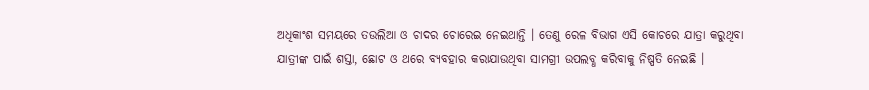ଅଧିକାଂଶ ସମୟରେ ତଉଲିଆ ଓ ଚାଦର ଚୋରେଇ ନେଇଥାନ୍ତି । ତେଣୁ ରେଳ ବିଭାଗ ଏସି କୋଚରେ ଯାତ୍ରା କରୁଥିବା ଯାତ୍ରୀଙ୍କ ପାଇଁ ଶସ୍ତା, ଛୋଟ ଓ ଥରେ ବ୍ୟବହାର କରାଯାଉଥିବା ସାମଗ୍ରୀ ଉପଲବ୍ଧ କରିବାକୁ ନିଷ୍ପତି ନେଇଛି ।